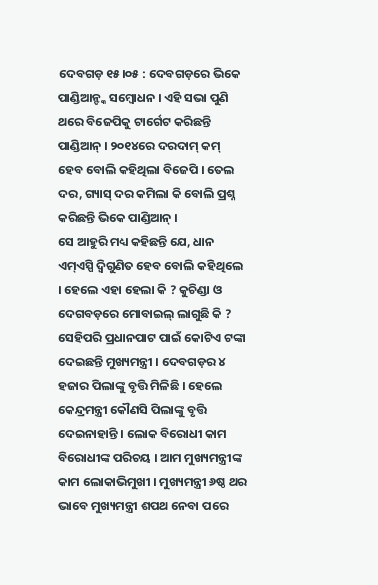ଦେବଗଡ଼ ୧୫।୦୫ : ଦେବଗଡ଼ରେ ଭିକେ ପାଣ୍ଡିଆନ୍ଙ୍କ ସମ୍ବୋଧନ । ଏହି ସଭା ପୁଣି ଥରେ ବିଜେପିକୁ ଟାର୍ଗେଟ କରିଛନ୍ତି ପାଣ୍ଡିଆନ୍ । ୨୦୧୪ରେ ଦରଦାମ୍ କମ୍ ହେବ ବୋଲି କହିଥିଲା ବିଜେପି । ତେଲ ଦର, ଗ୍ୟାସ୍ ଦର କମିଲା କି ବୋଲି ପ୍ରଶ୍ନ କରିଛନ୍ତି ଭିକେ ପାଣ୍ଡିଆନ୍ ।
ସେ ଆହୁରି ମଧ୍ୟ କହିଛନ୍ତି ଯେ, ଧାନ ଏମ୍ଏସ୍ପି ଦ୍ୱିଗୁଣିତ ହେବ ବୋଲି କହିଥିଲେ । ହେଲେ ଏହା ହେଲା କି ? କୁଚିଣ୍ଡା ଓ ଦେଗବଡ଼ରେ ମୋବାଇଲ୍ ଲାଗୁଛି କି ? ସେହିପରି ପ୍ରଧାନପାଟ ପାଇଁ କୋଟିଏ ଟଙ୍କା ଦେଇଛନ୍ତି ମୁଖ୍ୟମନ୍ତ୍ରୀ । ଦେବଗଡ଼ର ୪ ହଜାର ପିଲାଙ୍କୁ ବୃତ୍ତି ମିଳିଛି । ହେଲେ କେନ୍ଦ୍ରମନ୍ତ୍ରୀ କୌଣସି ପିଲାଙ୍କୁ ବୃତ୍ତି ଦେଇନାହାନ୍ତି । ଲୋକ ବିରୋଧୀ କାମ ବିରୋଧୀଙ୍କ ପରିଚୟ । ଆମ ମୁଖ୍ୟମନ୍ତ୍ରୀଙ୍କ କାମ ଲୋକାଭିମୁଖୀ । ମୁଖ୍ୟମନ୍ତ୍ରୀ ୬ଷ୍ଠ ଥର ଭାବେ ମୁଖ୍ୟମନ୍ତ୍ରୀ ଶପଥ ନେବା ପରେ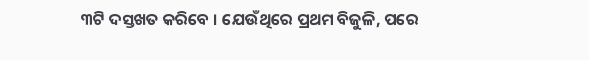୩ଟି ଦସ୍ତଖତ କରିବେ । ଯେଉଁଥିରେ ପ୍ରଥମ ବିଜୁଳି, ପରେ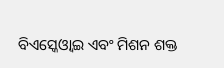ବିଏସ୍କେଓ୍ୱାଇ ଏବଂ ମିଶନ ଶକ୍ତ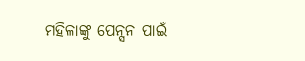ମହିଳାଙ୍କୁ ପେନ୍ସନ ପାଇଁ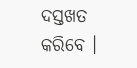ଦସ୍ତଖତ କରିବେ ।